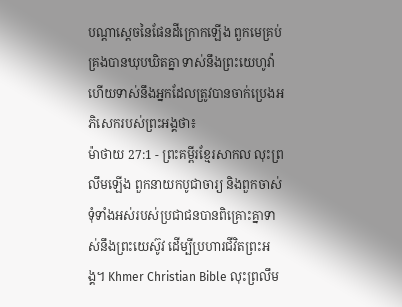បណ្ដាស្ដេចនៃផែនដីក្រោកឡើង ពួកមេគ្រប់គ្រងបានឃុបឃិតគ្នា ទាស់នឹងព្រះយេហូវ៉ា ហើយទាស់នឹងអ្នកដែលត្រូវបានចាក់ប្រេងអភិសេករបស់ព្រះអង្គថា៖
ម៉ាថាយ 27:1 - ព្រះគម្ពីរខ្មែរសាកល លុះព្រលឹមឡើង ពួកនាយកបូជាចារ្យ និងពួកចាស់ទុំទាំងអស់របស់ប្រជាជនបានពិគ្រោះគ្នាទាស់នឹងព្រះយេស៊ូវ ដើម្បីប្រហារជីវិតព្រះអង្គ។ Khmer Christian Bible លុះព្រលឹម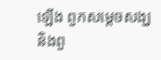ឡើង ពួកសម្ដេចសង្ឃ និងពួ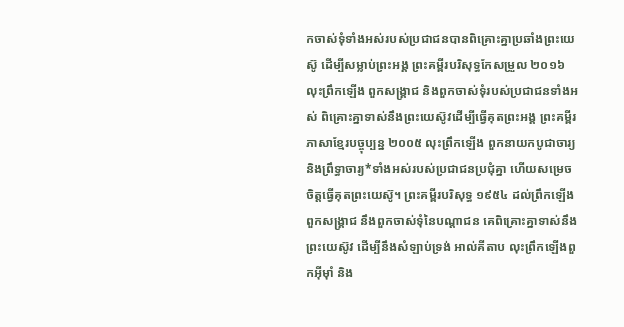កចាស់ទុំទាំងអស់របស់ប្រជាជនបានពិគ្រោះគ្នាប្រឆាំងព្រះយេស៊ូ ដើម្បីសម្លាប់ព្រះអង្គ ព្រះគម្ពីរបរិសុទ្ធកែសម្រួល ២០១៦ លុះព្រឹកឡើង ពួកសង្គ្រាជ និងពួកចាស់ទុំរបស់ប្រជាជនទាំងអស់ ពិគ្រោះគ្នាទាស់នឹងព្រះយេស៊ូវដើម្បីធ្វើគុតព្រះអង្គ ព្រះគម្ពីរភាសាខ្មែរបច្ចុប្បន្ន ២០០៥ លុះព្រឹកឡើង ពួកនាយកបូជាចារ្យ និងព្រឹទ្ធាចារ្យ*ទាំងអស់របស់ប្រជាជនប្រជុំគ្នា ហើយសម្រេចចិត្តធ្វើគុតព្រះយេស៊ូ។ ព្រះគម្ពីរបរិសុទ្ធ ១៩៥៤ ដល់ព្រឹកឡើង ពួកសង្គ្រាជ នឹងពួកចាស់ទុំនៃបណ្តាជន គេពិគ្រោះគ្នាទាស់នឹងព្រះយេស៊ូវ ដើម្បីនឹងសំឡាប់ទ្រង់ អាល់គីតាប លុះព្រឹកឡើងពួកអ៊ីមុាំ និង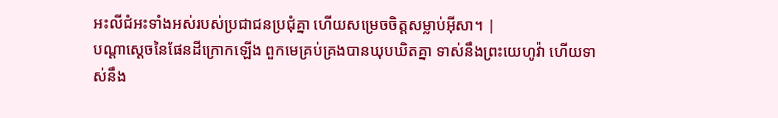អះលីជំអះទាំងអស់របស់ប្រជាជនប្រជុំគ្នា ហើយសម្រេចចិត្ដសម្លាប់អ៊ីសា។ |
បណ្ដាស្ដេចនៃផែនដីក្រោកឡើង ពួកមេគ្រប់គ្រងបានឃុបឃិតគ្នា ទាស់នឹងព្រះយេហូវ៉ា ហើយទាស់នឹង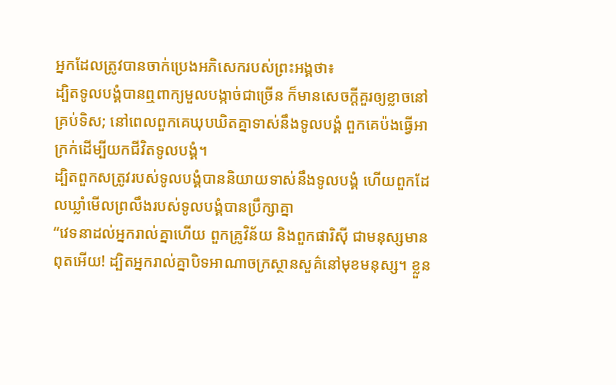អ្នកដែលត្រូវបានចាក់ប្រេងអភិសេករបស់ព្រះអង្គថា៖
ដ្បិតទូលបង្គំបានឮពាក្យមួលបង្កាច់ជាច្រើន ក៏មានសេចក្ដីគួរឲ្យខ្លាចនៅគ្រប់ទិស; នៅពេលពួកគេឃុបឃិតគ្នាទាស់នឹងទូលបង្គំ ពួកគេប៉ងធ្វើអាក្រក់ដើម្បីយកជីវិតទូលបង្គំ។
ដ្បិតពួកសត្រូវរបស់ទូលបង្គំបាននិយាយទាស់នឹងទូលបង្គំ ហើយពួកដែលឃ្លាំមើលព្រលឹងរបស់ទូលបង្គំបានប្រឹក្សាគ្នា
“វេទនាដល់អ្នករាល់គ្នាហើយ ពួកគ្រូវិន័យ និងពួកផារិស៊ី ជាមនុស្សមានពុតអើយ! ដ្បិតអ្នករាល់គ្នាបិទអាណាចក្រស្ថានសួគ៌នៅមុខមនុស្ស។ ខ្លួន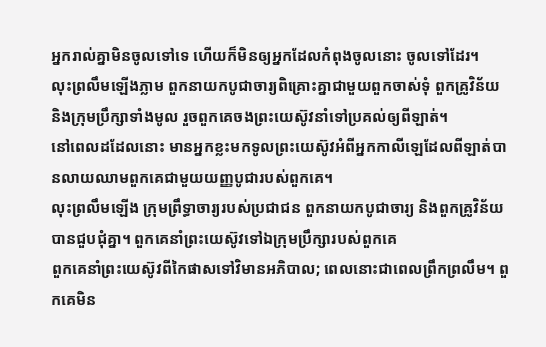អ្នករាល់គ្នាមិនចូលទៅទេ ហើយក៏មិនឲ្យអ្នកដែលកំពុងចូលនោះ ចូលទៅដែរ។
លុះព្រលឹមឡើងភ្លាម ពួកនាយកបូជាចារ្យពិគ្រោះគ្នាជាមួយពួកចាស់ទុំ ពួកគ្រូវិន័យ និងក្រុមប្រឹក្សាទាំងមូល រួចពួកគេចងព្រះយេស៊ូវនាំទៅប្រគល់ឲ្យពីឡាត់។
នៅពេលដដែលនោះ មានអ្នកខ្លះមកទូលព្រះយេស៊ូវអំពីអ្នកកាលីឡេដែលពីឡាត់បានលាយឈាមពួកគេជាមួយយញ្ញបូជារបស់ពួកគេ។
លុះព្រលឹមឡើង ក្រុមព្រឹទ្ធាចារ្យរបស់ប្រជាជន ពួកនាយកបូជាចារ្យ និងពួកគ្រូវិន័យបានជួបជុំគ្នា។ ពួកគេនាំព្រះយេស៊ូវទៅឯក្រុមប្រឹក្សារបស់ពួកគេ
ពួកគេនាំព្រះយេស៊ូវពីកៃផាសទៅវិមានអភិបាល; ពេលនោះជាពេលព្រឹកព្រលឹម។ ពួកគេមិន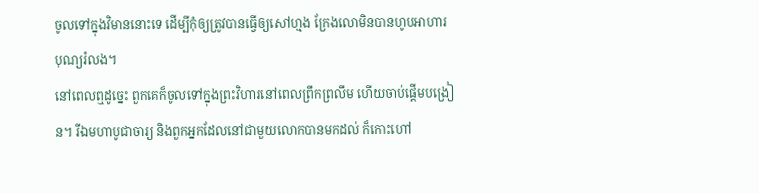ចូលទៅក្នុងវិមាននោះទេ ដើម្បីកុំឲ្យត្រូវបានធ្វើឲ្យសៅហ្មង ក្រែងលោមិនបានហូបអាហារបុណ្យរំលង។
នៅពេលឮដូច្នេះ ពួកគេក៏ចូលទៅក្នុងព្រះវិហារនៅពេលព្រឹកព្រលឹម ហើយចាប់ផ្ដើមបង្រៀន។ រីឯមហាបូជាចារ្យ និងពួកអ្នកដែលនៅជាមួយលោកបានមកដល់ ក៏កោះហៅ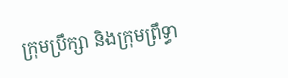ក្រុមប្រឹក្សា និងក្រុមព្រឹទ្ធា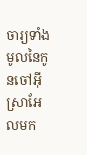ចារ្យទាំងមូលនៃកូនចៅអ៊ីស្រាអែលមក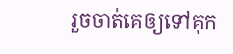រួចចាត់គេឲ្យទៅគុក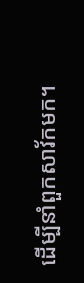ដើម្បីនាំពួកសាវ័កមក។